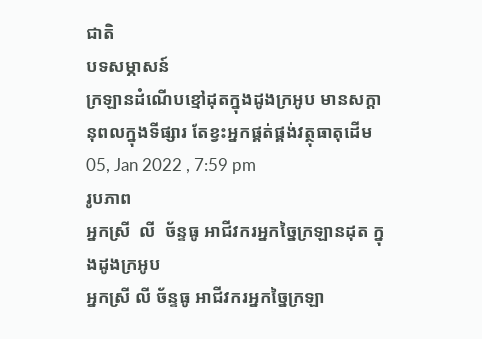ជាតិ
បទសម្ភាសន៍
ក្រឡានដំណើបខ្មៅដុតក្នុងដូងក្រអូប មានសក្តានុពលក្នុងទីផ្សារ តែខ្វះអ្នកផ្គត់ផ្គង់វត្ថុធាតុដើម
05, Jan 2022 , 7:59 pm
រូបភាព
អ្នកស្រី  លី  ច័ន្ទធូ អាជីវករអ្នកច្នៃក្រឡានដុត ក្នុងដូងក្រអូប
អ្នកស្រី លី ច័ន្ទធូ អាជីវករអ្នកច្នៃក្រឡា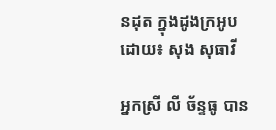នដុត ក្នុងដូងក្រអូប
ដោយ៖ សុង សុធាវី

អ្នកស្រី លី ច័ន្ទធូ បាន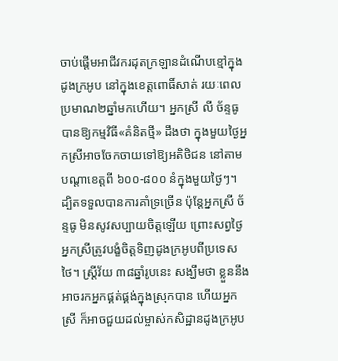ចាប់ផ្តើមអាជីវករដុតក្រឡានដំណើបខ្មៅក្នុងដូងក្រអូប នៅក្នុងខេត្តពោធិ៍សាត់ រយៈពេលប្រមាណ២ឆ្នាំមកហើយ។ អ្នកស្រី លី ច័ន្ទធូ បានឱ្យកម្មវិធី«គំនិតថ្មី» ដឹងថា ក្នុងមួយថ្ងៃអ្នកស្រីអាចចែកចាយទៅឱ្យអតិថិជន នៅតាមបណ្តាខេត្តពី ៦០០-៨០០ នំក្នុងមួយថ្ងៃៗ។ ដ្បិតទទួលបានការគាំទ្រច្រើន ប៉ុន្តែអ្នកស្រី ច័ន្ទធូ មិនសូវសប្បាយចិត្តឡើយ ព្រោះសព្វថ្ងៃ អ្នកស្រីត្រូវបង្ខំចិត្តទិញដូងក្រអូបពីប្រទេសថៃ។ ស្ត្រីវ័យ ៣៨ឆ្នាំរូបនេះ សង្ឃឹមថា ខ្លួននឹងអាចរកអ្នកផ្គត់ផ្គង់ក្នុងស្រុកបាន ហើយអ្នកស្រី ក៏អាចជួយដល់ម្ចាស់កសិដ្ឋានដូងក្រអូប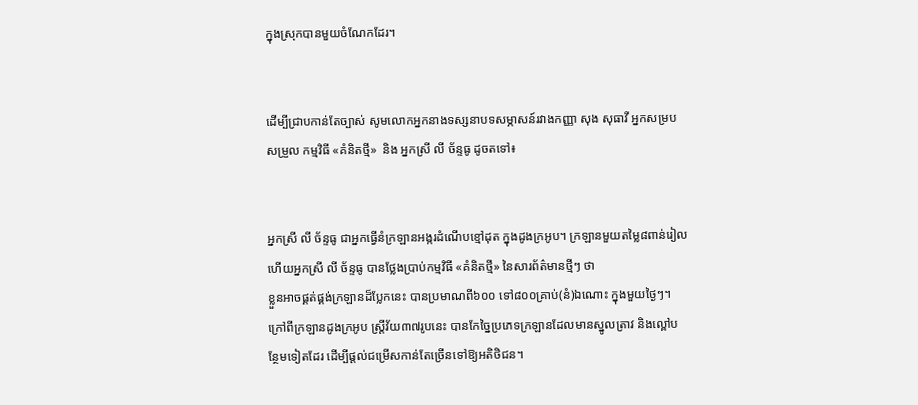ក្នុងស្រុកបានមួយចំណែកដែរ។


ដើម្បីជ្រាបកាន់តែច្បាស់ សូមលោកអ្នកនាងទស្សនាបទសម្ភាសន៍រវាងកញ្ញា សុង សុធាវី អ្នកសម្របសម្រួល កម្មវិធី «គំនិតថ្មី»  និង អ្នកស្រី លី ច័ន្ទធូ ដូចតទៅ៖


អ្នកស្រី លី ច័ន្ទធូ ជាអ្នកធ្វើនំក្រឡានអង្ករដំណើបខ្មៅដុត ក្នុងដូងក្រអូប។ ក្រឡានមួយតម្លៃ៨ពាន់រៀល ហើយអ្នកស្រី លី ច័ន្ទធូ បានថ្លែងប្រាប់កម្មវិធី «គំនិតថ្មី» នៃសារព័ត៌មានថ្មីៗ ថា
ខ្លួនអាចផ្គត់ផ្គង់ក្រឡានដ៏ប្លែកនេះ បានប្រមាណពី៦០០ ទៅ៨០០គ្រាប់(នំ)ឯណោះ ក្នុងមួយថ្ងៃៗ។ ក្រៅពីក្រឡានដូងក្រអូប ស្ត្រីវ័យ៣៧រូបនេះ បានកែច្នៃប្រភេទក្រឡានដែលមានស្នូលត្រាវ និងល្ពៅបន្ថែមទៀតដែរ ដើម្បីផ្តល់ជម្រើសកាន់តែច្រើនទៅឱ្យអតិថិជន។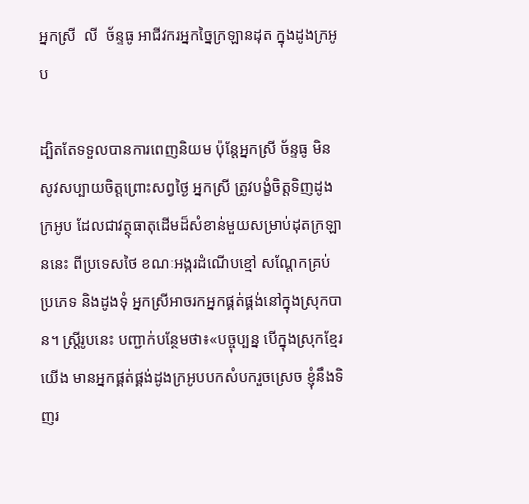អ្នកស្រី  លី  ច័ន្ទធូ អាជីវករអ្នកច្នៃក្រឡានដុត ក្នុងដូងក្រអូប

ដ្បិតតែទទួលបានការពេញនិយម ប៉ុន្តែអ្នកស្រី ច័ន្ទធូ មិនសូវសប្បាយចិត្តព្រោះសព្វថ្ងៃ អ្នកស្រី ត្រូវបង្ខំចិត្តទិញដូងក្រអូប ដែលជាវត្ថុធាតុដើមដ៏សំខាន់មួយសម្រាប់ដុតក្រឡាននេះ ពីប្រទេសថៃ ខណៈអង្ករដំណើបខ្មៅ សណ្តែកគ្រប់ប្រភេទ និងដូងទុំ អ្នកស្រីអាចរកអ្នកផ្គត់ផ្គង់នៅក្នុងស្រុកបាន។ ស្ត្រីរូបនេះ បញ្ជាក់បន្ថែមថា៖«បច្ចុប្បន្ន បើក្នុងស្រុកខ្មែរយើង មានអ្នកផ្គត់ផ្គង់ដូងក្រអូបបកសំបករួចស្រេច ខ្ញុំនឹងទិញរ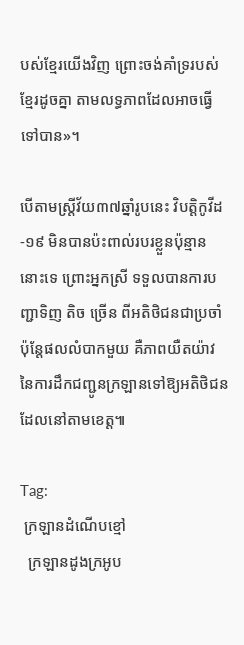បស់ខ្មែរយើងវិញ ព្រោះចង់គាំទ្ររបស់ខ្មែរដូចគ្នា តាមលទ្ធភាពដែលអាចធ្វើទៅបាន»។

បើតាមស្រ្តីវ័យ៣៧ឆ្នាំរូបនេះ វិបត្តិកូវីដ-១៩ មិនបានប៉ះពាល់របរខ្លួនប៉ុន្មាននោះទេ ព្រោះអ្នកស្រី ទទួលបានការបញ្ជាទិញ តិច ច្រើន ពីអតិថិជនជាប្រចាំ ប៉ុន្តែផលលំបាកមួយ គឺភាពយឺតយ៉ាវនៃការដឹកជញ្ជូនក្រឡានទៅឱ្យអតិថិជន ដែលនៅតាមខេត្ត៕

Tag:
 ក្រឡានដំណើបខ្មៅ
  ក្រឡានដូងក្រអូប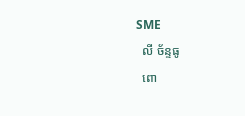SME
  លី ច័ន្ទធូ
  ពោ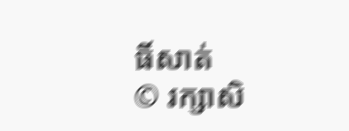ធិ៍សាត់
© រក្សាសិ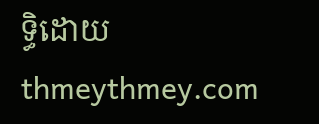ទ្ធិដោយ thmeythmey.com